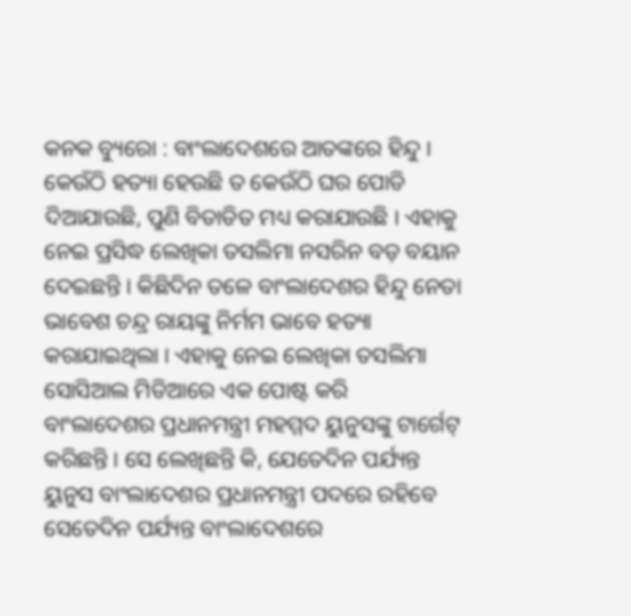କନକ ବ୍ୟୁରୋ : ବାଂଲାଦେଶରେ ଆତଙ୍କରେ ହିନ୍ଦୁ । କେଉଁଠି ହତ୍ୟା ହେଉଛି ତ କେଉଁଠି ଘର ପୋଡି ଦିଆଯାଉଛି, ପୁଣି ବିତାଡିତ ମଧ୍ୟ କରାଯାଉଛି । ଏହାକୁ ନେଇ ପ୍ରସିଦ୍ଧ ଲେଖିକା ତସଲିମା ନସରିନ ବଡ଼ ବୟାନ ଦେଇଛନ୍ତି । କିଛିଦିନ ତଳେ ବାଂଲାଦେଶର ହିନ୍ଦୁ ନେତା ଭାବେଶ ଚନ୍ଦ୍ର ରାୟଙ୍କୁ ନିର୍ମମ ଭାବେ ହତ୍ୟା କରାଯାଇଥିଲା । ଏହାକୁ ନେଇ ଲେଖିକା ତସଲିମା ସୋସିଆଲ ମିଡିଆରେ ଏକ ପୋଷ୍ଟ କରି ବାଂଲାଦେଶର ପ୍ରଧାନମନ୍ତ୍ରୀ ମହମ୍ମଦ ୟୁନୁସଙ୍କୁ ଟାର୍ଗେଟ୍ କରିଛନ୍ତି । ସେ ଲେଖିଛନ୍ତି କି, ଯେତେଦିନ ପର୍ଯ୍ୟନ୍ତ ୟୁନୁସ ବାଂଲାଦେଶର ପ୍ରଧାନମନ୍ତ୍ରୀ ପଦରେ ରହିବେ ସେତେଦିନ ପର୍ଯ୍ୟନ୍ତ ବାଂଲାଦେଶରେ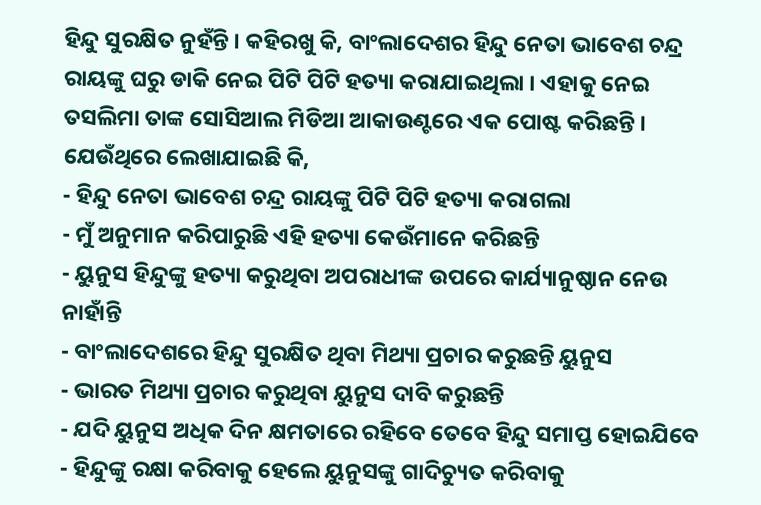ହିନ୍ଦୁ ସୁରକ୍ଷିତ ନୁହଁନ୍ତି । କହିରଖୁ କି, ବାଂଲାଦେଶର ହିନ୍ଦୁ ନେତା ଭାବେଶ ଚନ୍ଦ୍ର ରାୟଙ୍କୁ ଘରୁ ଡାକି ନେଇ ପିଟି ପିଟି ହତ୍ୟା କରାଯାଇଥିଲା । ଏହାକୁ ନେଇ ତସଲିମା ତାଙ୍କ ସୋସିଆଲ ମିଡିଆ ଆକାଉଣ୍ଟରେ ଏକ ପୋଷ୍ଟ କରିଛନ୍ତି । ଯେଉଁଥିରେ ଲେଖାଯାଇଛି କି,
- ହିନ୍ଦୁ ନେତା ଭାବେଶ ଚନ୍ଦ୍ର ରାୟଙ୍କୁ ପିଟି ପିଟି ହତ୍ୟା କରାଗଲା
- ମୁଁ ଅନୁମାନ କରିପାରୁଛି ଏହି ହତ୍ୟା କେଉଁମାନେ କରିଛନ୍ତି
- ୟୁନୁସ ହିନ୍ଦୁଙ୍କୁ ହତ୍ୟା କରୁଥିବା ଅପରାଧୀଙ୍କ ଉପରେ କାର୍ଯ୍ୟାନୁଷ୍ଠାନ ନେଉ ନାହାଁନ୍ତି
- ବାଂଲାଦେଶରେ ହିନ୍ଦୁ ସୁରକ୍ଷିତ ଥିବା ମିଥ୍ୟା ପ୍ରଚାର କରୁଛନ୍ତି ୟୁନୁସ
- ଭାରତ ମିଥ୍ୟା ପ୍ରଚାର କରୁଥିବା ୟୁନୁସ ଦାବି କରୁଛନ୍ତି
- ଯଦି ୟୁନୁସ ଅଧିକ ଦିନ କ୍ଷମତାରେ ରହିବେ ତେବେ ହିନ୍ଦୁ ସମାପ୍ତ ହୋଇଯିବେ
- ହିନ୍ଦୁଙ୍କୁ ରକ୍ଷା କରିବାକୁ ହେଲେ ୟୁନୁସଙ୍କୁ ଗାଦିଚ୍ୟୁତ କରିବାକୁ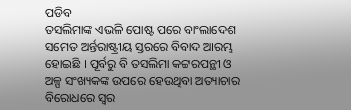ପଡିବ
ତସଲିମାଙ୍କ ଏଭଳି ପୋଷ୍ଟ ପରେ ବାଂଲାଦେଶ ସମେତ ଅର୍ନ୍ତରାଷ୍ଟ୍ରୀୟ ସ୍ତରରେ ବିବାଦ ଆରମ୍ଭ ହୋଇଛି । ପୂର୍ବରୁ ବି ତସଲିମା କଟ୍ଟରପନ୍ଥୀ ଓ ଅଳ୍ପ ସଂଖ୍ୟକଙ୍କ ଉପରେ ହେଉଥିବା ଅତ୍ୟାଚାର ବିରୋଧରେ ସ୍ୱର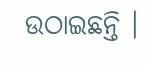ଉଠାଇଛନ୍ତି ।